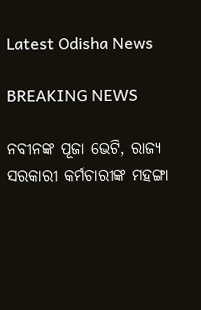Latest Odisha News

BREAKING NEWS

ନବୀନଙ୍କ ପୂଜା ଭେଟି, ରାଜ୍ୟ ସରକାରୀ କର୍ମଚାରୀଙ୍କ ମହଙ୍ଗା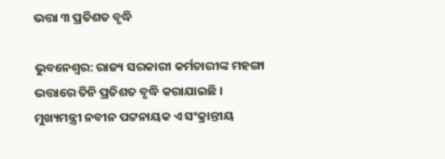ଭତ୍ତା ୩ ପ୍ରତିଶତ ବୃଦ୍ଧି

ଭୁବନେଶ୍ୱର: ରାଜ୍ୟ ସରକାରୀ କର୍ମଚାରୀଙ୍କ ମହଙ୍ଗା ଭତ୍ତାରେ ତିନି ପ୍ରତିଶତ ବୃଦ୍ଧି କରାଯାଇଛି । ମୁଖ୍ୟମନ୍ତ୍ରୀ ନବୀନ ପଟ୍ଟନାୟକ ଏ ସଂକ୍ରାନ୍ତୀୟ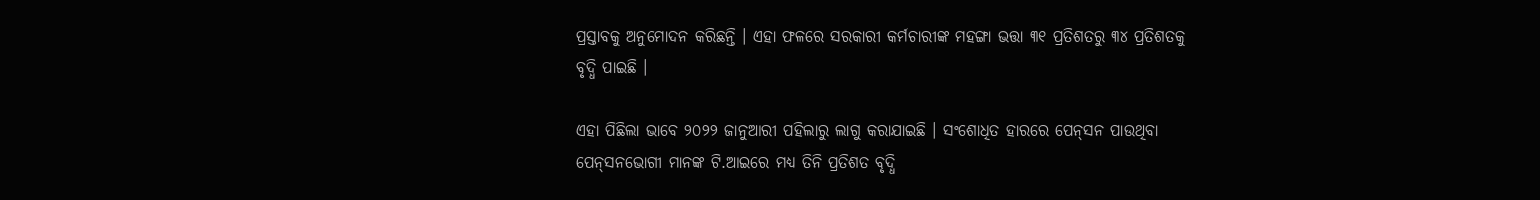ପ୍ରସ୍ତାବକୁ ଅନୁମୋଦନ କରିଛନ୍ତି । ଏହା ଫଳରେ ସରକାରୀ କର୍ମଚାରୀଙ୍କ ମହଙ୍ଗା ଭତ୍ତା ୩୧ ପ୍ରତିଶତରୁ ୩୪ ପ୍ରତିଶତକୁ ବୃଦ୍ଧି ପାଇଛି ।

ଏହା ପିଛିଲା ଭାବେ ୨୦୨୨ ଜାନୁଆରୀ ପହିଲାରୁ ଲାଗୁ କରାଯାଇଛି । ସଂଶୋଧିତ ହାରରେ ପେନ୍‌ସନ ପାଉଥିବା ପେନ୍‌ସନଭୋଗୀ ମାନଙ୍କ ଟି.ଆଇରେ ମଧ୍ୟ ତିନି ପ୍ରତିଶତ ବୃଦ୍ଧି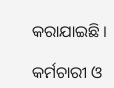କରାଯାଇଛି ।

କର୍ମଚାରୀ ଓ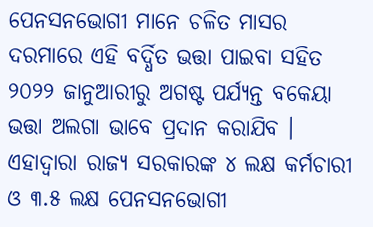ପେନସନଭୋଗୀ ମାନେ ଚଳିତ ମାସର ଦରମାରେ ଏହି ବର୍ଦ୍ଧିତ ଭତ୍ତା ପାଇବା ସହିତ ୨୦୨୨ ଜାନୁଆରୀରୁ ଅଗଷ୍ଟ ପର୍ଯ୍ୟନ୍ତ ବକେୟା ଭତ୍ତା ଅଲଗା ଭାବେ ପ୍ରଦାନ କରାଯିବ । ଏହାଦ୍ୱାରା ରାଜ୍ୟ ସରକାରଙ୍କ ୪ ଲକ୍ଷ କର୍ମଚାରୀ ଓ ୩.୫ ଲକ୍ଷ ପେନସନଭୋଗୀ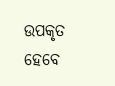ଉପକୃତ ହେବେ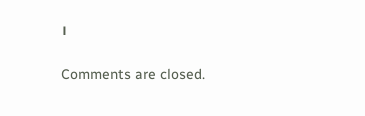।

Comments are closed.